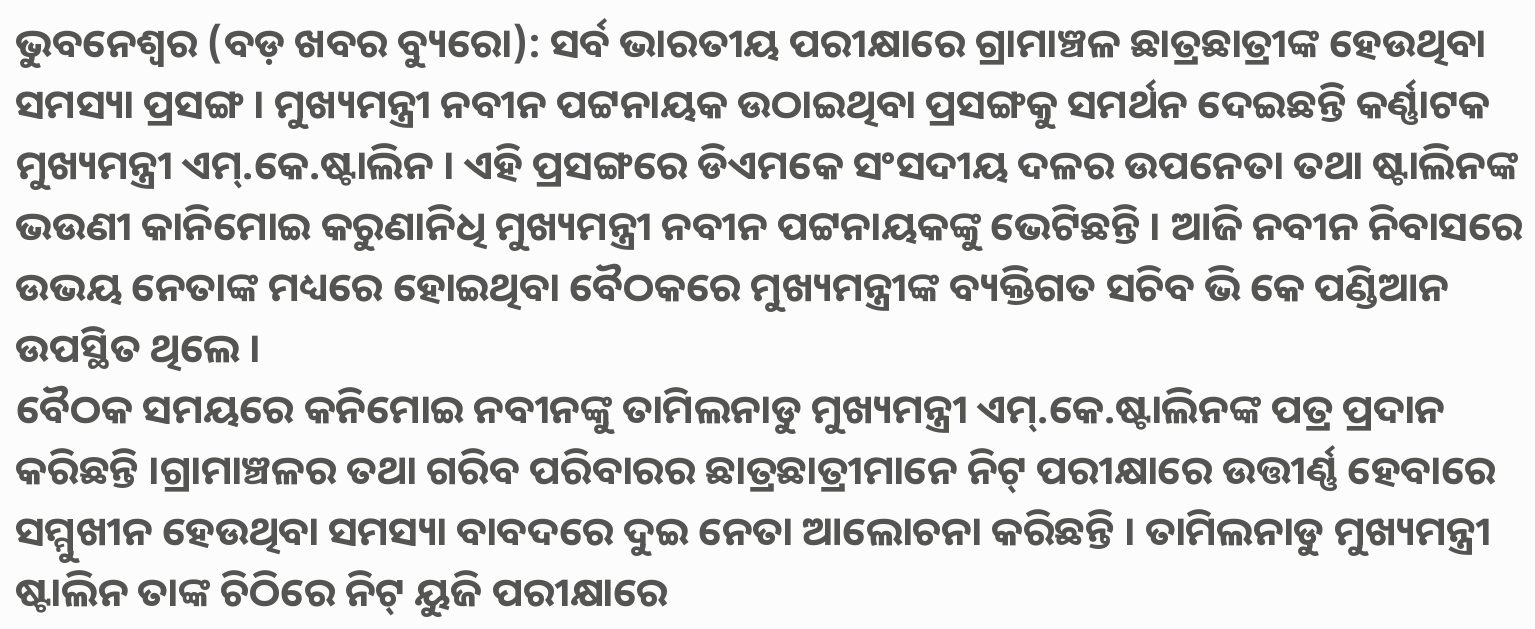ଭୁବନେଶ୍ୱର (ବଡ଼ ଖବର ବ୍ୟୁରୋ): ସର୍ବ ଭାରତୀୟ ପରୀକ୍ଷାରେ ଗ୍ରାମାଞ୍ଚଳ ଛାତ୍ରଛାତ୍ରୀଙ୍କ ହେଉଥିବା ସମସ୍ୟା ପ୍ରସଙ୍ଗ । ମୁଖ୍ୟମନ୍ତ୍ରୀ ନବୀନ ପଟ୍ଟନାୟକ ଉଠାଇଥିବା ପ୍ରସଙ୍ଗକୁ ସମର୍ଥନ ଦେଇଛନ୍ତି କର୍ଣ୍ଣାଟକ ମୁଖ୍ୟମନ୍ତ୍ରୀ ଏମ୍.କେ.ଷ୍ଟାଲିନ । ଏହି ପ୍ରସଙ୍ଗରେ ଡିଏମକେ ସଂସଦୀୟ ଦଳର ଉପନେତା ତଥା ଷ୍ଟାଲିନଙ୍କ ଭଉଣୀ କାନିମୋଇ କରୁଣାନିଧି ମୁଖ୍ୟମନ୍ତ୍ରୀ ନବୀନ ପଟ୍ଟନାୟକଙ୍କୁ ଭେଟିଛନ୍ତି । ଆଜି ନବୀନ ନିବାସରେ ଉଭୟ ନେତାଙ୍କ ମଧ୍ୟରେ ହୋଇଥିବା ବୈଠକରେ ମୁଖ୍ୟମନ୍ତ୍ରୀଙ୍କ ବ୍ୟକ୍ତିଗତ ସଚିବ ଭି କେ ପଣ୍ଡିଆନ ଉପସ୍ଥିତ ଥିଲେ ।
ବୈଠକ ସମୟରେ କନିମୋଇ ନବୀନଙ୍କୁ ତାମିଲନାଡୁ ମୁଖ୍ୟମନ୍ତ୍ରୀ ଏମ୍.କେ.ଷ୍ଟାଲିନଙ୍କ ପତ୍ର ପ୍ରଦାନ କରିଛନ୍ତି ।ଗ୍ରାମାଞ୍ଚଳର ତଥା ଗରିବ ପରିବାରର ଛାତ୍ରଛାତ୍ରୀମାନେ ନିଟ୍ ପରୀକ୍ଷାରେ ଉତ୍ତୀର୍ଣ୍ଣ ହେବାରେ ସମ୍ମୁଖୀନ ହେଉଥିବା ସମସ୍ୟା ବାବଦରେ ଦୁଇ ନେତା ଆଲୋଚନା କରିଛନ୍ତି । ତାମିଲନାଡୁ ମୁଖ୍ୟମନ୍ତ୍ରୀ ଷ୍ଟାଲିନ ତାଙ୍କ ଚିଠିରେ ନିଟ୍ ୟୁଜି ପରୀକ୍ଷାରେ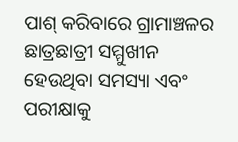ପାଶ୍ କରିବାରେ ଗ୍ରାମାଞ୍ଚଳର ଛାତ୍ରଛାତ୍ରୀ ସମ୍ମୁଖୀନ ହେଉଥିବା ସମସ୍ୟା ଏବଂ ପରୀକ୍ଷାକୁ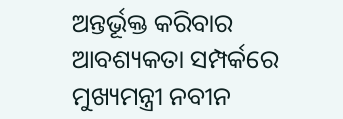ଅନ୍ତର୍ଭୂକ୍ତ କରିବାର ଆବଶ୍ୟକତା ସମ୍ପର୍କରେ ମୁଖ୍ୟମନ୍ତ୍ରୀ ନବୀନ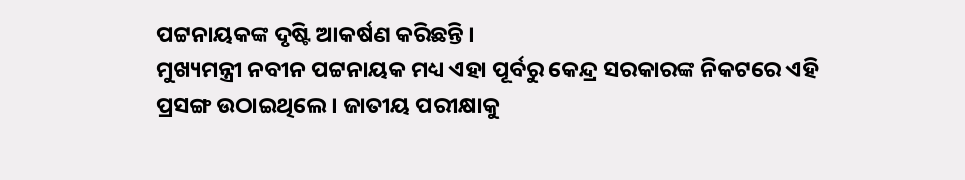ପଟ୍ଟନାୟକଙ୍କ ଦୃଷ୍ଟି ଆକର୍ଷଣ କରିଛନ୍ତି ।
ମୁଖ୍ୟମନ୍ତ୍ରୀ ନବୀନ ପଟ୍ଟନାୟକ ମଧ୍ୟ ଏହା ପୂର୍ବରୁ କେନ୍ଦ୍ର ସରକାରଙ୍କ ନିକଟରେ ଏହି ପ୍ରସଙ୍ଗ ଉଠାଇଥିଲେ । ଜାତୀୟ ପରୀକ୍ଷାକୁ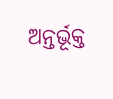ଅନ୍ତର୍ଭୂକ୍ତ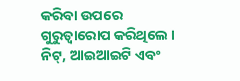କରିବା ଉପରେ ଗୁରୁତ୍ୱାରୋପ କରିଥିଲେ । ନିଟ୍, ଆଇଆଇଟି ଏବଂ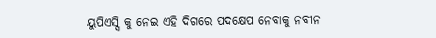ୟୁପିଏସ୍ସି କୁ ନେଇ ଏହି ଦିଗରେ ପଦକ୍ଷେପ ନେବାକୁ ନବୀନ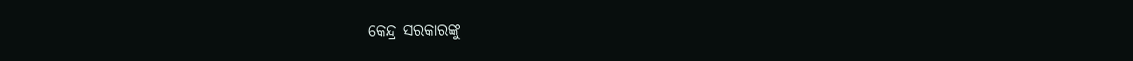କେନ୍ଦ୍ର ସରକାରଙ୍କୁ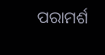ପରାମର୍ଶ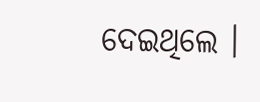ଦେଇଥିଲେ ।